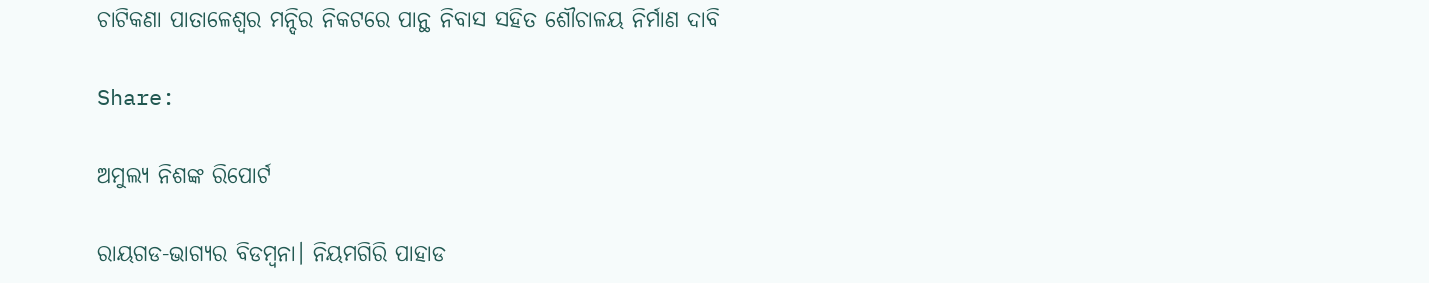ଚାଟିକଣା ପାତାଳେଶ୍ୱର ମନ୍ଦିର ନିକଟରେ ପାନ୍ଥ ନିବାସ ସହିତ ଶୌଚାଳୟ ନିର୍ମାଣ ଦାବି

Share:

ଅମୁଲ୍ୟ ନିଶଙ୍କ ରିପୋର୍ଟ

ରାୟଗଡ-ଭାଗ୍ୟର ବିଡମ୍ବନା। ନିୟମଗିରି ପାହାଡ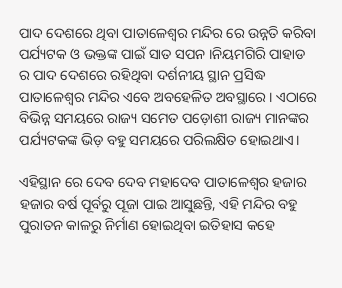ପାଦ ଦେଶରେ ଥିବା ପାତାଳେଶ୍ୱର ମନ୍ଦିର ରେ ଉନ୍ନତି କରିବା ପର୍ଯ୍ୟଟକ ଓ ଭକ୍ତଙ୍କ ପାଇଁ ସାତ ସପନ ।ନିୟମଗିରି ପାହାଡ ର ପାଦ ଦେଶରେ ରହିଥିବା ଦର୍ଶନୀୟ ସ୍ଥାନ ପ୍ରସିଦ୍ଧ ପାତାଳେଶ୍ୱର ମନ୍ଦିର ଏବେ ଅବହେଳିତ ଅବସ୍ଥାରେ। ଏଠାରେ ବିଭିନ୍ନ ସମୟରେ ରାଜ୍ୟ ସମେତ ପଡ଼ୋଶୀ ରାଜ୍ୟ ମାନଙ୍କର ପର୍ଯ୍ୟଟକଙ୍କ ଭିଡ଼ ବହୁ ସମୟରେ ପରିଲକ୍ଷିତ ହୋଇଥାଏ।

ଏହିସ୍ଥାନ ରେ ଦେବ ଦେବ ମହାଦେବ ପାତାଳେଶ୍ୱର ହଜାର ହଜାର ବର୍ଷ ପୂର୍ବରୁ ପୂଜା ପାଇ ଆସୁଛନ୍ତି, ଏହି ମନ୍ଦିର ବହୁ ପୁରାତନ କାଳରୁ ନିର୍ମାଣ ହୋଇଥିବା ଇତିହାସ କହେ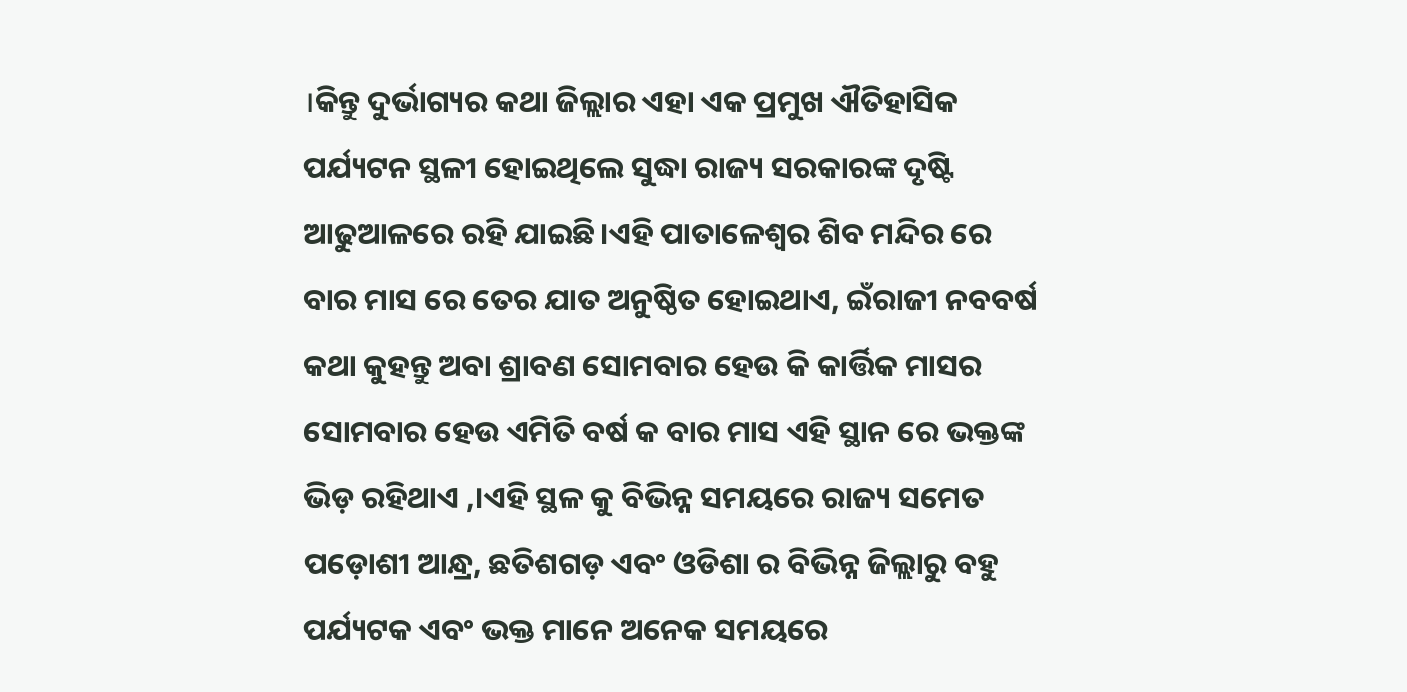।କିନ୍ତୁ ଦୁର୍ଭାଗ୍ୟର କଥା ଜିଲ୍ଲାର ଏହା ଏକ ପ୍ରମୁଖ ଐତିହାସିକ ପର୍ଯ୍ୟଟନ ସ୍ଥଳୀ ହୋଇଥିଲେ ସୁଦ୍ଧା ରାଜ୍ୟ ସରକାରଙ୍କ ଦୃଷ୍ଟି ଆଢୁଆଳରେ ରହି ଯାଇଛି।ଏହି ପାତାଳେଶ୍ୱର ଶିବ ମନ୍ଦିର ରେ ବାର ମାସ ରେ ତେର ଯାତ ଅନୁଷ୍ଠିତ ହୋଇଥାଏ, ଇଁରାଜୀ ନବବର୍ଷ କଥା କୁହନ୍ତୁ ଅବା ଶ୍ରାବଣ ସୋମବାର ହେଉ କି କାର୍ତ୍ତିକ ମାସର ସୋମବାର ହେଉ ଏମିତି ବର୍ଷ କ ବାର ମାସ ଏହି ସ୍ଥାନ ରେ ଭକ୍ତଙ୍କ ଭିଡ଼ ରହିଥାଏ ,।ଏହି ସ୍ଥଳ କୁ ବିଭିନ୍ନ ସମୟରେ ରାଜ୍ୟ ସମେତ ପଡ଼ୋଶୀ ଆନ୍ଧ୍ର, ଛତିଶଗଡ଼ ଏବଂ ଓଡିଶା ର ବିଭିନ୍ନ ଜିଲ୍ଲାରୁ ବହୁ ପର୍ଯ୍ୟଟକ ଏବଂ ଭକ୍ତ ମାନେ ଅନେକ ସମୟରେ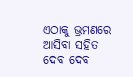ଏଠାକୁ ଭ୍ରମଣରେ ଆସିବା ସହିତ ଦେବ ଦେବ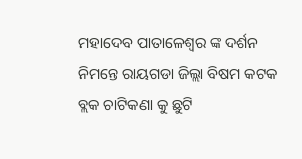ମହାଦେବ ପାତାଳେଶ୍ୱର ଙ୍କ ଦର୍ଶନ ନିମନ୍ତେ ରାୟଗଡା ଜିଲ୍ଲା ବିଷମ କଟକ ବ୍ଲକ ଚାଟିକଣା କୁ ଛୁଟି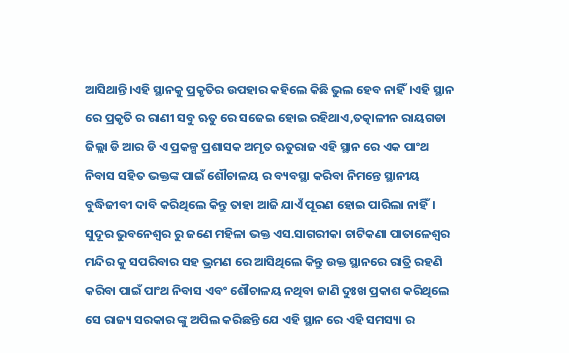ଆସିଥାନ୍ତି।ଏହି ସ୍ଥାନକୁ ପ୍ରକୃତିର ଉପହାର କହିଲେ କିଛି ଭୁଲ ହେବ ନାହିଁ।ଏହି ସ୍ଥାନ ରେ ପ୍ରକୃତି ର ରାଣୀ ସବୁ ଋତୁ ରେ ସଜେଇ ହୋଇ ରହିଥାଏ,ତତ୍କାଳୀନ ରାୟଗଡା ଜିଲ୍ଲା ଡି ଆର ଡି ଏ ପ୍ରକଳ୍ପ ପ୍ରଶାସକ ଅମୃତ ଋତୁରାଜ ଏହି ସ୍ଥାନ ରେ ଏକ ପାଂଥ ନିବାସ ସହିତ ଭକ୍ତଙ୍କ ପାଇଁ ଶୌଚାଳୟ ର ବ୍ୟବସ୍ଥା କରିବା ନିମନ୍ତେ ସ୍ଥାନୀୟ ବୁଦ୍ଧିଜୀବୀ ଦାବି କରିଥିଲେ କିନ୍ତୁ ତାହା ଆଜି ଯାଏଁ ପୂରଣ ହୋଇ ପାରିଲା ନାହିଁ। ସୁଦୂର ଭୁବନେଶ୍ୱର ରୁ ଜଣେ ମହିଳା ଭକ୍ତ ଏସ.ସାଗରୀକା ଚାଟିକଣା ପାତାଳେଶ୍ୱର ମନ୍ଦିର କୁ ସପରିବାର ସହ ଭ୍ରମଣ ରେ ଆସିଥିଲେ କିନ୍ତୁ ଉକ୍ତ ସ୍ଥାନରେ ରାତ୍ରି ରହଣି କରିବା ପାଇଁ ପାଂଥ ନିବାସ ଏବଂ ଶୌଚାଳୟ ନଥିବା ଜାଣି ଦୁଃଖ ପ୍ରକାଶ କରିଥିଲେ ସେ ରାଜ୍ୟ ସରକାର ଙ୍କୁ ଅପିଲ କରିଛନ୍ତି ଯେ ଏହି ସ୍ଥାନ ରେ ଏହି ସମସ୍ୟା ର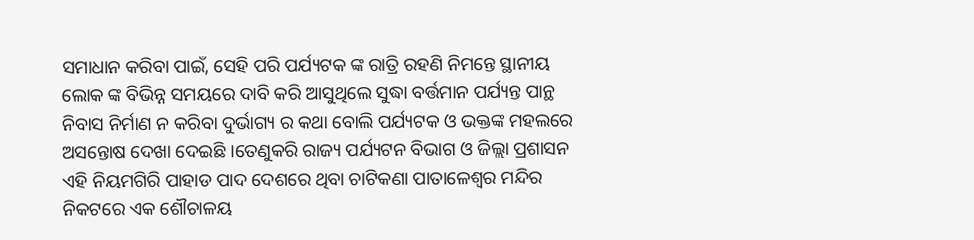ସମାଧାନ କରିବା ପାଇଁ, ସେହି ପରି ପର୍ଯ୍ୟଟକ ଙ୍କ ରାତ୍ରି ରହଣି ନିମନ୍ତେ ସ୍ଥାନୀୟ ଲୋକ ଙ୍କ ବିଭିନ୍ନ ସମୟରେ ଦାବି କରି ଆସୁଥିଲେ ସୁଦ୍ଧା ବର୍ତ୍ତମାନ ପର୍ଯ୍ୟନ୍ତ ପାନ୍ଥ ନିବାସ ନିର୍ମାଣ ନ କରିବା ଦୁର୍ଭାଗ୍ୟ ର କଥା ବୋଲି ପର୍ଯ୍ୟଟକ ଓ ଭକ୍ତଙ୍କ ମହଲରେ ଅସନ୍ତୋଷ ଦେଖା ଦେଇଛି ।ତେଣୁକରି ରାଜ୍ୟ ପର୍ଯ୍ୟଟନ ବିଭାଗ ଓ ଜିଲ୍ଲା ପ୍ରଶାସନ ଏହି ନିୟମଗିରି ପାହାଡ ପାଦ ଦେଶରେ ଥିବା ଚାଟିକଣା ପାତାଳେଶ୍ୱର ମନ୍ଦିର ନିକଟରେ ଏକ ଶୌଚାଳୟ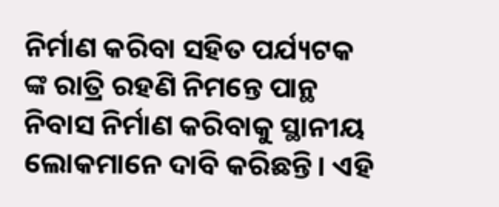ନିର୍ମାଣ କରିବା ସହିତ ପର୍ଯ୍ୟଟକ ଙ୍କ ରାତ୍ରି ରହଣି ନିମନ୍ତେ ପାନ୍ଥ ନିବାସ ନିର୍ମାଣ କରିବାକୁ ସ୍ଥାନୀୟ ଲୋକମାନେ ଦାବି କରିଛନ୍ତି। ଏହି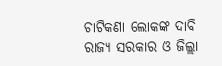ଚାଟିକଣା ଲୋକଙ୍କ ଦାବି ରାଜ୍ୟ ସରକାର ଓ ଜିଲ୍ଲା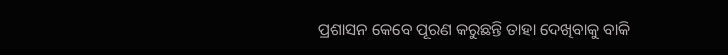ପ୍ରଶାସନ କେବେ ପୂରଣ କରୁଛନ୍ତି ତାହା ଦେଖିବାକୁ ବାକି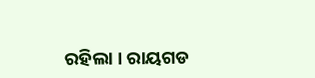ରହିଲା । ରାୟଗଡ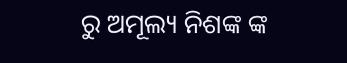ରୁ ଅମୂଲ୍ୟ ନିଶଙ୍କ ଙ୍କ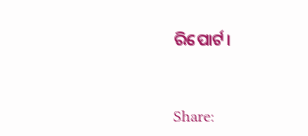ରିପୋର୍ଟ।


Share: